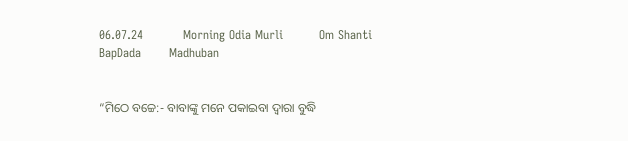06.07.24          Morning Odia Murli         Om Shanti         BapDada       Madhuban


“ମିଠେ ବଚ୍ଚେ:- ବାବାଙ୍କୁ ମନେ ପକାଇବା ଦ୍ୱାରା ବୁଦ୍ଧି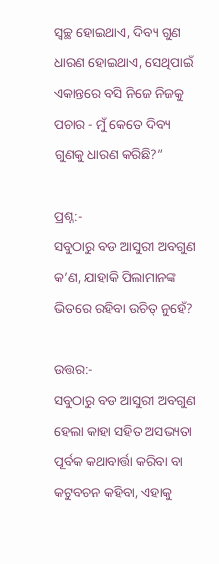ସ୍ୱଚ୍ଛ ହୋଇଥାଏ, ଦିବ୍ୟ ଗୁଣ ଧାରଣ ହୋଇଥାଏ, ସେଥିପାଇଁ ଏକାନ୍ତରେ ବସି ନିଜେ ନିଜକୁ ପଚାର - ମୁଁ କେତେ ଦିବ୍ୟ ଗୁଣକୁ ଧାରଣ କରିଛି?”

ପ୍ରଶ୍ନ:-
ସବୁଠାରୁ ବଡ ଆସୁରୀ ଅବଗୁଣ କ’ଣ, ଯାହାକି ପିଲାମାନଙ୍କ ଭିତରେ ରହିବା ଉଚିତ୍ ନୁହେଁ?

ଉତ୍ତର:-
ସବୁଠାରୁ ବଡ ଆସୁରୀ ଅବଗୁଣ ହେଲା କାହା ସହିତ ଅସଭ୍ୟତା ପୂର୍ବକ କଥାବାର୍ତ୍ତା କରିବା ବା କଟୁବଚନ କହିବା, ଏହାକୁ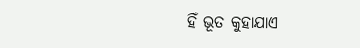ହିଁ ଭୂତ କୁହାଯାଏ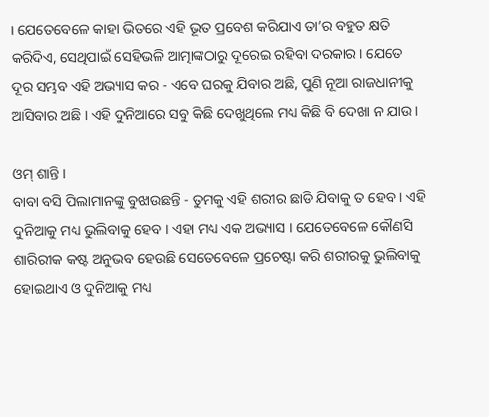। ଯେତେବେଳେ କାହା ଭିତରେ ଏହି ଭୂତ ପ୍ରବେଶ କରିଯାଏ ତା’ର ବହୁତ କ୍ଷତି କରିଦିଏ, ସେଥିପାଇଁ ସେହିଭଳି ଆତ୍ମାଙ୍କଠାରୁ ଦୂରେଇ ରହିବା ଦରକାର । ଯେତେ ଦୂର ସମ୍ଭବ ଏହି ଅଭ୍ୟାସ କର - ଏବେ ଘରକୁ ଯିବାର ଅଛି, ପୁଣି ନୂଆ ରାଜଧାନୀକୁ ଆସିବାର ଅଛି । ଏହି ଦୁନିଆରେ ସବୁ କିଛି ଦେଖୁଥିଲେ ମଧ୍ୟ କିଛି ବି ଦେଖା ନ ଯାଉ ।

ଓମ୍ ଶାନ୍ତି ।
ବାବା ବସି ପିଲାମାନଙ୍କୁ ବୁଝାଉଛନ୍ତି - ତୁମକୁ ଏହି ଶରୀର ଛାଡି ଯିବାକୁ ତ ହେବ । ଏହି ଦୁନିଆକୁ ମଧ୍ୟ ଭୁଲିବାକୁ ହେବ । ଏହା ମଧ୍ୟ ଏକ ଅଭ୍ୟାସ । ଯେତେବେଳେ କୌଣସି ଶାରିରୀକ କଷ୍ଟ ଅନୁଭବ ହେଉଛି ସେତେବେଳେ ପ୍ରଚେଷ୍ଟା କରି ଶରୀରକୁ ଭୁଲିବାକୁ ହୋଇଥାଏ ଓ ଦୁନିଆକୁ ମଧ୍ୟ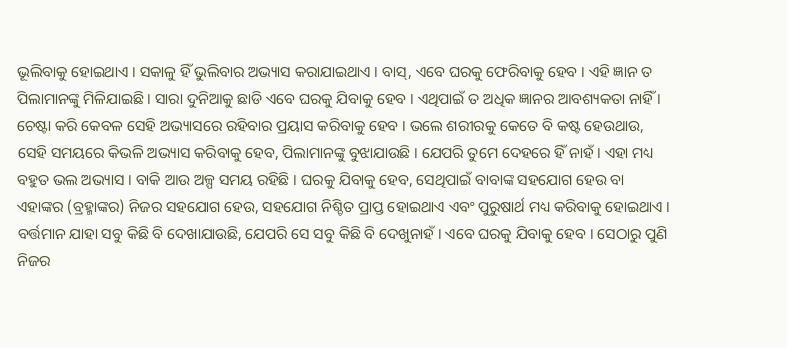ଭୂଲିବାକୁ ହୋଇଥାଏ । ସକାଳୁ ହିଁ ଭୁଲିବାର ଅଭ୍ୟାସ କରାଯାଇଥାଏ । ବାସ୍‌, ଏବେ ଘରକୁ ଫେରିବାକୁ ହେବ । ଏହି ଜ୍ଞାନ ତ ପିଲାମାନଙ୍କୁ ମିଳିଯାଇଛି । ସାରା ଦୁନିଆକୁ ଛାଡି ଏବେ ଘରକୁ ଯିବାକୁ ହେବ । ଏଥିପାଇଁ ତ ଅଧିକ ଜ୍ଞାନର ଆବଶ୍ୟକତା ନାହିଁ । ଚେଷ୍ଟା କରି କେବଳ ସେହି ଅଭ୍ୟାସରେ ରହିବାର ପ୍ରୟାସ କରିବାକୁ ହେବ । ଭଲେ ଶରୀରକୁ କେତେ ବି କଷ୍ଟ ହେଉଥାଉ, ସେହି ସମୟରେ କିଭଳି ଅଭ୍ୟାସ କରିବାକୁ ହେବ, ପିଲାମାନଙ୍କୁ ବୁଝାଯାଉଛି । ଯେପରି ତୁମେ ଦେହରେ ହିଁ ନାହଁ । ଏହା ମଧ୍ୟ ବହୁତ ଭଲ ଅଭ୍ୟାସ । ବାକି ଆଉ ଅଳ୍ପ ସମୟ ରହିଛି । ଘରକୁ ଯିବାକୁ ହେବ, ସେଥିପାଇଁ ବାବାଙ୍କ ସହଯୋଗ ହେଉ ବା ଏହାଙ୍କର (ବ୍ରହ୍ମାଙ୍କର) ନିଜର ସହଯୋଗ ହେଉ, ସହଯୋଗ ନିଶ୍ଚିତ ପ୍ରାପ୍ତ ହୋଇଥାଏ ଏବଂ ପୁରୁଷାର୍ଥ ମଧ୍ୟ କରିବାକୁ ହୋଇଥାଏ । ବର୍ତ୍ତମାନ ଯାହା ସବୁ କିଛି ବି ଦେଖାଯାଉଛି, ଯେପରି ସେ ସବୁ କିଛି ବି ଦେଖୁନାହଁ । ଏବେ ଘରକୁ ଯିବାକୁ ହେବ । ସେଠାରୁ ପୁଣି ନିଜର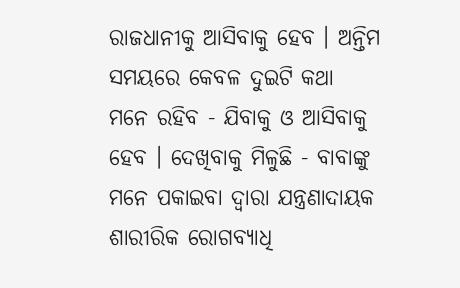ରାଜଧାନୀକୁ ଆସିବାକୁ ହେବ । ଅନ୍ତିମ ସମୟରେ କେବଳ ଦୁଇଟି କଥା ମନେ ରହିବ - ଯିବାକୁ ଓ ଆସିବାକୁ ହେବ । ଦେଖିବାକୁ ମିଳୁଛି - ବାବାଙ୍କୁ ମନେ ପକାଇବା ଦ୍ୱାରା ଯନ୍ତ୍ରଣାଦାୟକ ଶାରୀରିକ ରୋଗବ୍ୟାଧି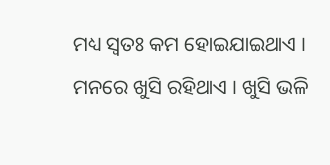ମଧ୍ୟ ସ୍ୱତଃ କମ ହୋଇଯାଇଥାଏ । ମନରେ ଖୁସି ରହିଥାଏ । ଖୁସି ଭଳି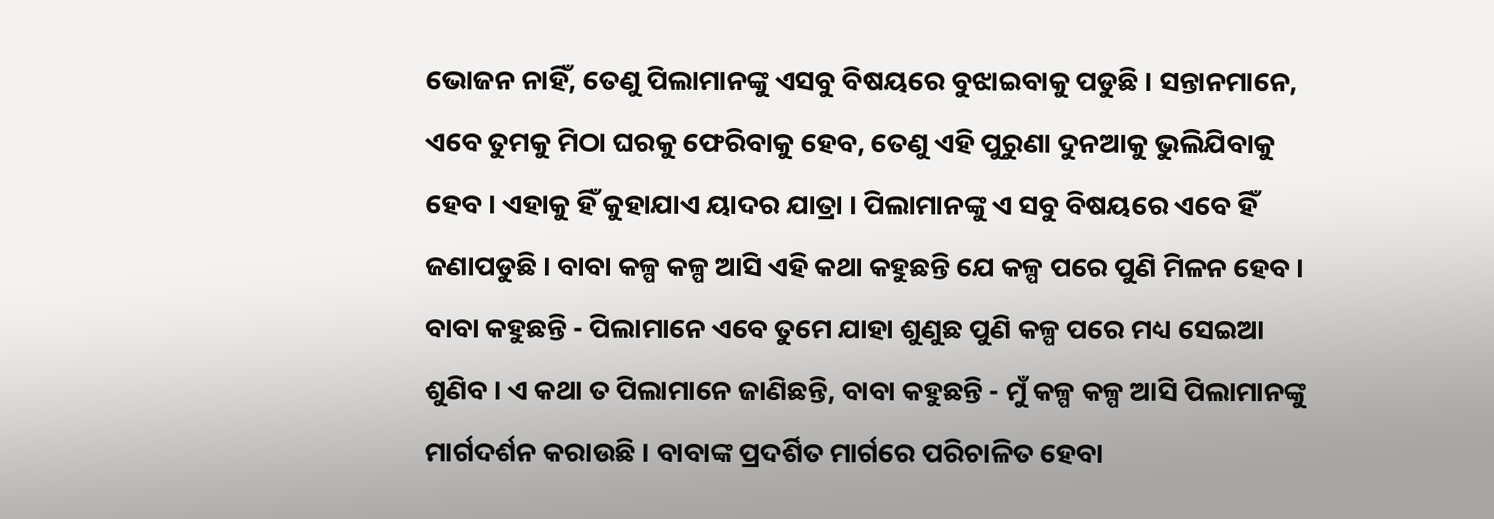ଭୋଜନ ନାହିଁ, ତେଣୁ ପିଲାମାନଙ୍କୁ ଏସବୁ ବିଷୟରେ ବୁଝାଇବାକୁ ପଡୁଛି । ସନ୍ତାନମାନେ, ଏବେ ତୁମକୁ ମିଠା ଘରକୁ ଫେରିବାକୁ ହେବ, ତେଣୁ ଏହି ପୁରୁଣା ଦୁନଆକୁ ଭୁଲିଯିବାକୁ ହେବ । ଏହାକୁ ହିଁ କୁହାଯାଏ ୟାଦର ଯାତ୍ରା । ପିଲାମାନଙ୍କୁ ଏ ସବୁ ବିଷୟରେ ଏବେ ହିଁ ଜଣାପଡୁଛି । ବାବା କଳ୍ପ କଳ୍ପ ଆସି ଏହି କଥା କହୁଛନ୍ତି ଯେ କଳ୍ପ ପରେ ପୁଣି ମିଳନ ହେବ । ବାବା କହୁଛନ୍ତି - ପିଲାମାନେ ଏବେ ତୁମେ ଯାହା ଶୁଣୁଛ ପୁଣି କଳ୍ପ ପରେ ମଧ୍ୟ ସେଇଆ ଶୁଣିବ । ଏ କଥା ତ ପିଲାମାନେ ଜାଣିଛନ୍ତି, ବାବା କହୁଛନ୍ତି - ମୁଁ କଳ୍ପ କଳ୍ପ ଆସି ପିଲାମାନଙ୍କୁ ମାର୍ଗଦର୍ଶନ କରାଉଛି । ବାବାଙ୍କ ପ୍ରଦର୍ଶିତ ମାର୍ଗରେ ପରିଚାଳିତ ହେବା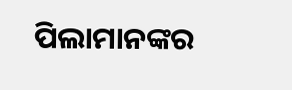ପିଲାମାନଙ୍କର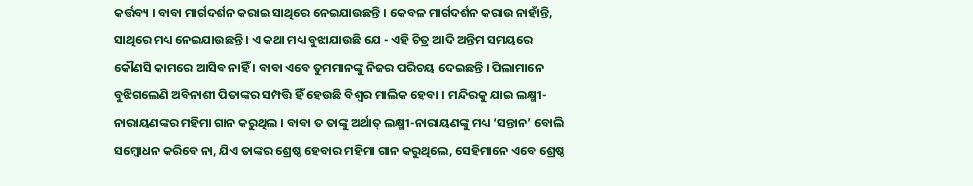କର୍ତ୍ତବ୍ୟ । ବାବା ମାର୍ଗଦର୍ଶନ କରାଇ ସାଥିରେ ନେଇଯାଉଛନ୍ତି । କେବଳ ମାର୍ଗଦର୍ଶନ କରାଉ ନାହାଁନ୍ତି, ସାଥିରେ ମଧ୍ୟ ନେଇଯାଉଛନ୍ତି । ଏ କଥା ମଧ୍ୟ ବୁଝାଯାଉଛି ଯେ - ଏହି ଚିତ୍ର ଆଦି ଅନ୍ତିମ ସମୟରେ କୌଣସି କାମରେ ଆସିବ ନାହିଁ । ବାବା ଏବେ ତୁମମାନଙ୍କୁ ନିଜର ପରିଚୟ ଦେଇଛନ୍ତି । ପିଲାମାନେ ବୁଝିଗଲେଣି ଅବିନାଶୀ ପିତାଙ୍କର ସମ୍ପତ୍ତି ହିଁ ହେଉଛି ବିଶ୍ୱର ମାଲିକ ହେବା । ମନ୍ଦିରକୁ ଯାଇ ଲକ୍ଷ୍ମୀ-ନାରାୟଣଙ୍କର ମହିମା ଗାନ କରୁଥିଲ । ବାବା ତ ତାଙ୍କୁ ଅର୍ଥାତ୍ ଲକ୍ଷ୍ମୀ-ନାରାୟଣଙ୍କୁ ମଧ୍ୟ ‘ସନ୍ତାନ’ ବୋଲି ସମ୍ବୋଧନ କରିବେ ନା, ଯିଏ ତାଙ୍କର ଶ୍ରେଷ୍ଠ ହେବାର ମହିମା ଗାନ କରୁଥିଲେ, ସେହିମାନେ ଏବେ ଶ୍ରେଷ୍ଠ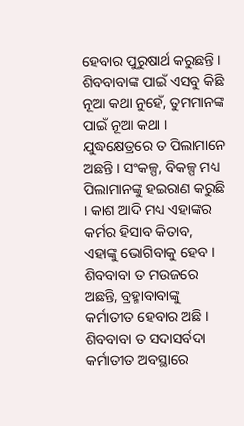ହେବାର ପୁରୁଷାର୍ଥ କରୁଛନ୍ତି । ଶିବବାବାଙ୍କ ପାଇଁ ଏସବୁ କିଛି ନୂଆ କଥା ନୁହେଁ, ତୁମମାନଙ୍କ ପାଇଁ ନୂଆ କଥା । ଯୁଦ୍ଧକ୍ଷେତ୍ରରେ ତ ପିଲାମାନେ ଅଛନ୍ତି । ସଂକଳ୍ପ, ବିକଳ୍ପ ମଧ୍ୟ ପିଲାମାନଙ୍କୁ ହଇରାଣ କରୁଛି । କାଶ ଆଦି ମଧ୍ୟ ଏହାଙ୍କର କର୍ମର ହିସାବ କିତାବ, ଏହାଙ୍କୁ ଭୋଗିବାକୁ ହେବ । ଶିବବାବା ତ ମଉଜରେ ଅଛନ୍ତି, ବ୍ରହ୍ମାବାବାଙ୍କୁ କର୍ମାତୀତ ହେବାର ଅଛି । ଶିବବାବା ତ ସଦାସର୍ବଦା କର୍ମାତୀତ ଅବସ୍ଥାରେ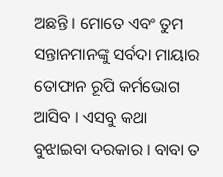ଅଛନ୍ତି । ମୋତେ ଏବଂ ତୁମ ସନ୍ତାନମାନଙ୍କୁ ସର୍ବଦା ମାୟାର ତୋଫାନ ରୂପି କର୍ମଭୋଗ ଆସିବ । ଏସବୁ କଥା ବୁଝାଇବା ଦରକାର । ବାବା ତ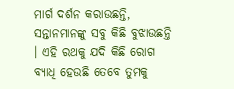ମାର୍ଗ ଦର୍ଶନ କରାଉଛନ୍ତି, ସନ୍ତାନମାନଙ୍କୁ ସବୁ କିଛି ବୁଝାଉଛନ୍ତି । ଏହି ରଥକୁ ଯଦି କିଛି ରୋଗ ବ୍ୟାଧି ହେଉଛି ତେବେ ତୁମକୁ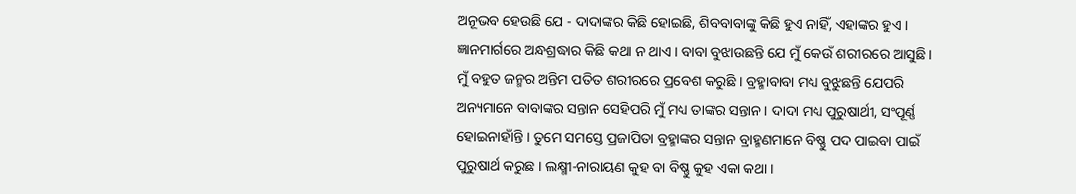ଅନୂଭବ ହେଉଛି ଯେ - ଦାଦାଙ୍କର କିଛି ହୋଇଛି, ଶିବବାବାଙ୍କୁ କିଛି ହୁଏ ନାହିଁ, ଏହାଙ୍କର ହୁଏ । ଜ୍ଞାନମାର୍ଗରେ ଅନ୍ଧଶ୍ରଦ୍ଧାର କିଛି କଥା ନ ଥାଏ । ବାବା ବୁଝାଉଛନ୍ତି ଯେ ମୁଁ କେଉଁ ଶରୀରରେ ଆସୁଛି । ମୁଁ ବହୁତ ଜନ୍ମର ଅନ୍ତିମ ପତିତ ଶରୀରରେ ପ୍ରବେଶ କରୁଛି । ବ୍ରହ୍ମାବାବା ମଧ୍ୟ ବୁଝୁଛନ୍ତି ଯେପରି ଅନ୍ୟମାନେ ବାବାଙ୍କର ସନ୍ତାନ ସେହିପରି ମୁଁ ମଧ୍ୟ ତାଙ୍କର ସନ୍ତାନ । ଦାଦା ମଧ୍ୟ ପୁରୁଷାର୍ଥୀ, ସଂପୂର୍ଣ୍ଣ ହୋଇନାହାଁନ୍ତି । ତୁମେ ସମସ୍ତେ ପ୍ରଜାପିତା ବ୍ରହ୍ମାଙ୍କର ସନ୍ତାନ ବ୍ରାହ୍ମଣମାନେ ବିଷ୍ଣୁ ପଦ ପାଇବା ପାଇଁ ପୁରୁଷାର୍ଥ କରୁଛ । ଲକ୍ଷ୍ମୀ-ନାରାୟଣ କୁହ ବା ବିଷ୍ଣୁ କୁହ ଏକା କଥା ।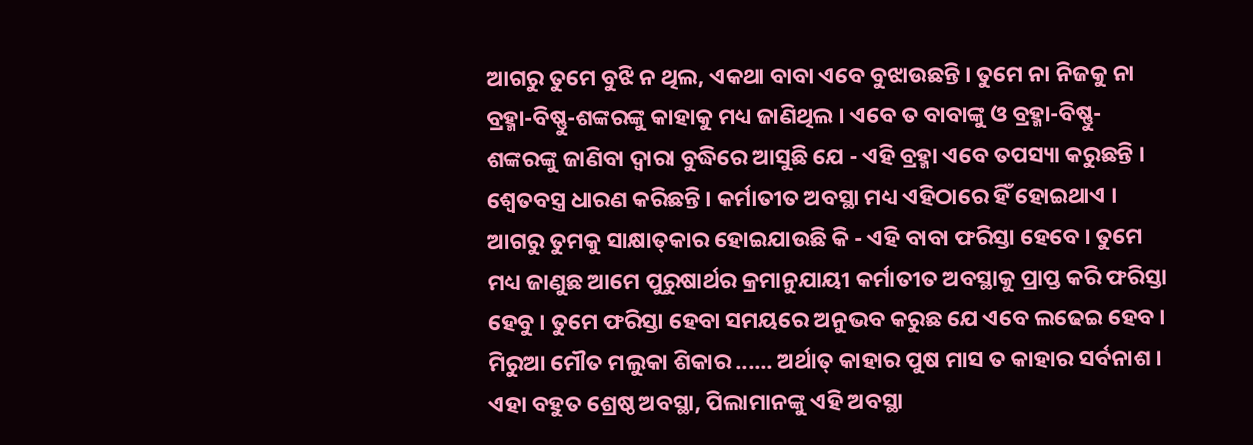ଆଗରୁ ତୁମେ ବୁଝି ନ ଥିଲ, ଏକଥା ବାବା ଏବେ ବୁଝାଉଛନ୍ତି । ତୁମେ ନା ନିଜକୁ ନା ବ୍ରହ୍ମା-ବିଷ୍ଣୁ-ଶଙ୍କରଙ୍କୁ କାହାକୁ ମଧ୍ୟ ଜାଣିଥିଲ । ଏବେ ତ ବାବାଙ୍କୁ ଓ ବ୍ରହ୍ମା-ବିଷ୍ଣୁ-ଶଙ୍କରଙ୍କୁ ଜାଣିବା ଦ୍ୱାରା ବୁଦ୍ଧିରେ ଆସୁଛି ଯେ - ଏହି ବ୍ରହ୍ମା ଏବେ ତପସ୍ୟା କରୁଛନ୍ତି । ଶ୍ୱେତବସ୍ତ୍ର ଧାରଣ କରିଛନ୍ତି । କର୍ମାତୀତ ଅବସ୍ଥା ମଧ୍ୟ ଏହିଠାରେ ହିଁ ହୋଇଥାଏ । ଆଗରୁ ତୁମକୁ ସାକ୍ଷାତ୍‌କାର ହୋଇଯାଉଛି କି - ଏହି ବାବା ଫରିସ୍ତା ହେବେ । ତୁମେ ମଧ୍ୟ ଜାଣୁଛ ଆମେ ପୁରୁଷାର୍ଥର କ୍ରମାନୁଯାୟୀ କର୍ମାତୀତ ଅବସ୍ଥାକୁ ପ୍ରାପ୍ତ କରି ଫରିସ୍ତା ହେବୁ । ତୁମେ ଫରିସ୍ତା ହେବା ସମୟରେ ଅନୁଭବ କରୁଛ ଯେ ଏବେ ଲଢେଇ ହେବ । ମିରୁଆ ମୌତ ମଲୁକା ଶିକାର ...... ଅର୍ଥାତ୍ କାହାର ପୁଷ ମାସ ତ କାହାର ସର୍ବନାଶ । ଏହା ବହୁତ ଶ୍ରେଷ୍ଠ ଅବସ୍ଥା, ପିଲାମାନଙ୍କୁ ଏହି ଅବସ୍ଥା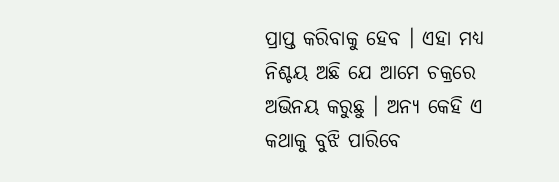ପ୍ରାପ୍ତ କରିବାକୁ ହେବ । ଏହା ମଧ୍ୟ ନିଶ୍ଚୟ ଅଛି ଯେ ଆମେ ଚକ୍ରରେ ଅଭିନୟ କରୁଛୁ । ଅନ୍ୟ କେହି ଏ କଥାକୁ ବୁଝି ପାରିବେ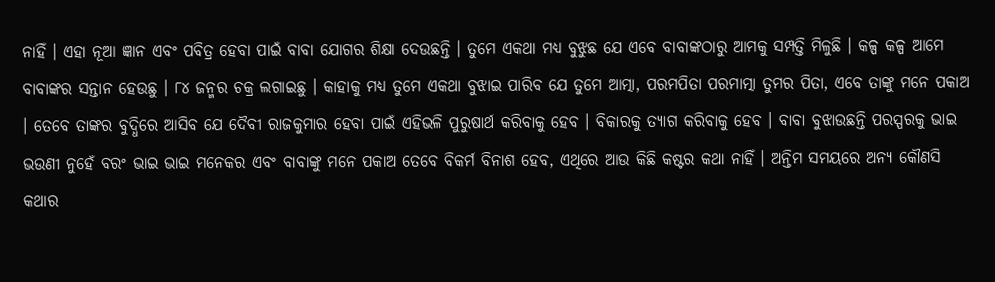ନାହିଁ । ଏହା ନୂଆ ଜ୍ଞାନ ଏବଂ ପବିତ୍ର ହେବା ପାଇଁ ବାବା ଯୋଗର ଶିକ୍ଷା ଦେଉଛନ୍ତି । ତୁମେ ଏକଥା ମଧ୍ୟ ବୁଝୁଛ ଯେ ଏବେ ବାବାଙ୍କଠାରୁ ଆମକୁ ସମ୍ପତ୍ତି ମିଳୁଛି । କଳ୍ପ କଳ୍ପ ଆମେ ବାବାଙ୍କର ସନ୍ତାନ ହେଉଛୁ । ୮୪ ଜନ୍ମର ଚକ୍ର ଲଗାଇଛୁ । କାହାକୁ ମଧ୍ୟ ତୁମେ ଏକଥା ବୁଝାଇ ପାରିବ ଯେ ତୁମେ ଆତ୍ମା, ପରମପିତା ପରମାତ୍ମା ତୁମର ପିତା, ଏବେ ତାଙ୍କୁ ମନେ ପକାଅ । ତେବେ ତାଙ୍କର ବୁଦ୍ଧିରେ ଆସିବ ଯେ ଦୈବୀ ରାଜକୁମାର ହେବା ପାଇଁ ଏହିଭଳି ପୁରୁଷାର୍ଥ କରିବାକୁ ହେବ । ବିକାରକୁ ତ୍ୟାଗ କରିବାକୁ ହେବ । ବାବା ବୁଝାଉଛନ୍ତି ପରସ୍ପରକୁ ଭାଇ ଭଉଣୀ ନୁହେଁ ବରଂ ଭାଇ ଭାଇ ମନେକର ଏବଂ ବାବାଙ୍କୁ ମନେ ପକାଅ ତେବେ ବିକର୍ମ ବିନାଶ ହେବ, ଏଥିରେ ଆଉ କିଛି କଷ୍ଟର କଥା ନାହିଁ । ଅନ୍ତିମ ସମୟରେ ଅନ୍ୟ କୌଣସି କଥାର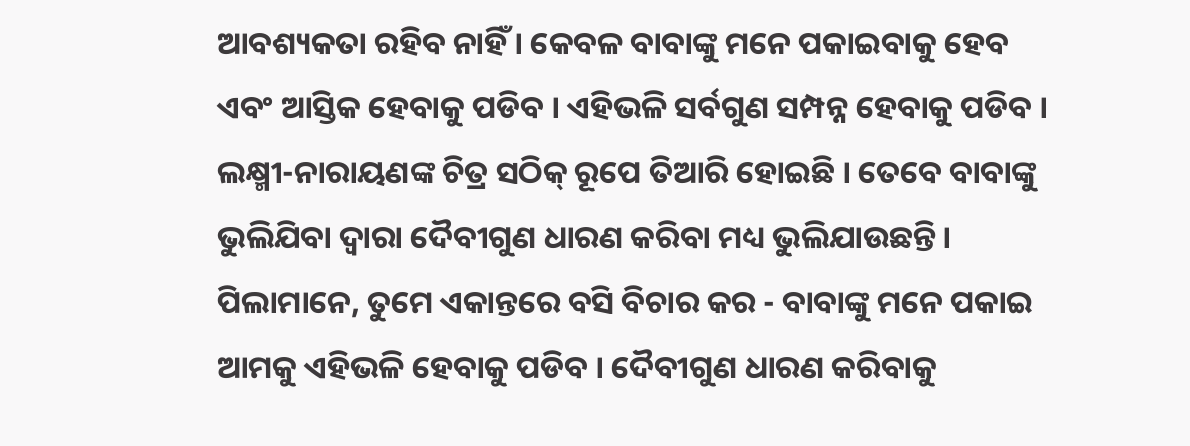ଆବଶ୍ୟକତା ରହିବ ନାହିଁ । କେବଳ ବାବାଙ୍କୁ ମନେ ପକାଇବାକୁ ହେବ ଏବଂ ଆସ୍ତିକ ହେବାକୁ ପଡିବ । ଏହିଭଳି ସର୍ବଗୁଣ ସମ୍ପନ୍ନ ହେବାକୁ ପଡିବ । ଲକ୍ଷ୍ମୀ-ନାରାୟଣଙ୍କ ଚିତ୍ର ସଠିକ୍ ରୂପେ ତିଆରି ହୋଇଛି । ତେବେ ବାବାଙ୍କୁ ଭୁଲିଯିବା ଦ୍ୱାରା ଦୈବୀଗୁଣ ଧାରଣ କରିବା ମଧ୍ୟ ଭୁଲିଯାଉଛନ୍ତି । ପିଲାମାନେ, ତୁମେ ଏକାନ୍ତରେ ବସି ବିଚାର କର - ବାବାଙ୍କୁ ମନେ ପକାଇ ଆମକୁ ଏହିଭଳି ହେବାକୁ ପଡିବ । ଦୈବୀଗୁଣ ଧାରଣ କରିବାକୁ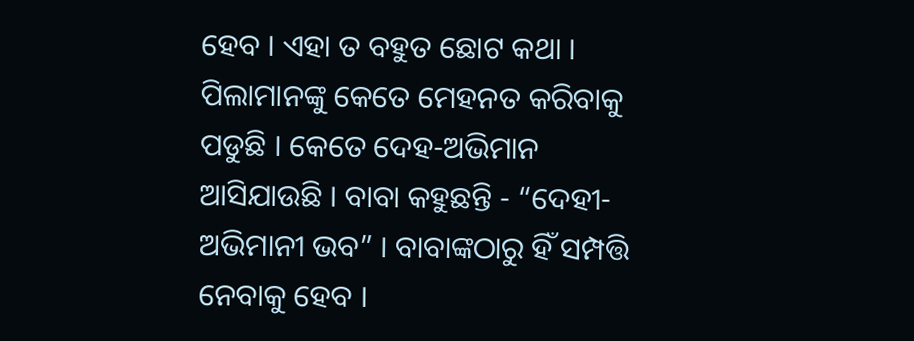ହେବ । ଏହା ତ ବହୁତ ଛୋଟ କଥା । ପିଲାମାନଙ୍କୁ କେତେ ମେହନତ କରିବାକୁ ପଡୁଛି । କେତେ ଦେହ-ଅଭିମାନ ଆସିଯାଉଛି । ବାବା କହୁଛନ୍ତି - “ଦେହୀ-ଅଭିମାନୀ ଭବ” । ବାବାଙ୍କଠାରୁ ହିଁ ସମ୍ପତ୍ତି ନେବାକୁ ହେବ ।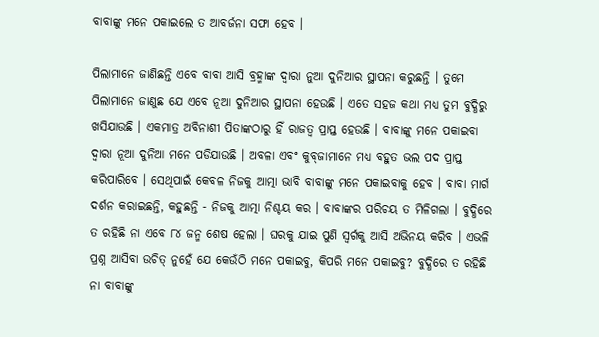ବାବାଙ୍କୁ ମନେ ପକାଇଲେ ତ ଆବର୍ଜନା ସଫା ହେବ ।

ପିଲାମାନେ ଜାଣିଛନ୍ତି ଏବେ ବାବା ଆସି ବ୍ରହ୍ମାଙ୍କ ଦ୍ୱାରା ନୁଆ ଦୁନିଆର ସ୍ଥାପନା କରୁଛନ୍ତି । ତୁମେ ପିଲାମାନେ ଜାଣୁଛ ଯେ ଏବେ ନୂଆ ଦୁନିଆର ସ୍ଥାପନା ହେଉଛି । ଏତେ ସହଜ କଥା ମଧ୍ୟ ତୁମ ବୁଦ୍ଧିରୁ ଖସିଯାଉଛି । ଏକମାତ୍ର ଅବିନାଶୀ ପିତାଙ୍କଠାରୁ ହିଁ ରାଜତ୍ୱ ପ୍ରାପ୍ତ ହେଉଛି । ବାବାଙ୍କୁ ମନେ ପକାଇବା ଦ୍ୱାରା ନୂଆ ଦୁନିଆ ମନେ ପଡିଯାଉଛି । ଅବଳା ଏବଂ କୁବ୍‌ଜାମାନେ ମଧ୍ୟ ବହୁତ ଭଲ ପଦ ପ୍ରାପ୍ତ କରିପାରିବେ । ସେଥିପାଇଁ କେବଳ ନିଜକୁ ଆତ୍ମା ଭାବି ବାବାଙ୍କୁ ମନେ ପକାଇବାକୁ ହେବ । ବାବା ମାର୍ଗ ଦର୍ଶନ କରାଇଛନ୍ତି, କହୁଛନ୍ତି - ନିଜକୁ ଆତ୍ମା ନିଶ୍ଚୟ କର । ବାବାଙ୍କର ପରିଚୟ ତ ମିଳିଗଲା । ବୁଦ୍ଧିରେ ତ ରହିଛି ନା ଏବେ ୮୪ ଜନ୍ମ ଶେଷ ହେଲା । ଘରକୁ ଯାଇ ପୁଣି ସ୍ୱର୍ଗକୁ ଆସି ଅଭିନୟ କରିବ । ଏଭଳି ପ୍ରଶ୍ନ ଆସିବା ଉଚିତ୍ ନୁହେଁ ଯେ କେଉଁଠି ମନେ ପକାଇବୁ, କିପରି ମନେ ପକାଇବୁ? ବୁଦ୍ଧିରେ ତ ରହିଛି ନା ବାବାଙ୍କୁ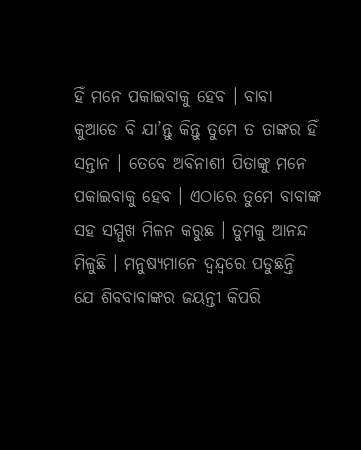ହିଁ ମନେ ପକାଇବାକୁ ହେବ । ବାବା କୁଆଡେ ବି ଯା’ନ୍ତୁ କିନ୍ତୁ ତୁମେ ତ ତାଙ୍କର ହିଁ ସନ୍ତାନ । ତେବେ ଅବିନାଶୀ ପିତାଙ୍କୁ ମନେ ପକାଇବାକୁ ହେବ । ଏଠାରେ ତୁମେ ବାବାଙ୍କ ସହ ସମ୍ମୁଖ ମିଳନ କରୁଛ । ତୁମକୁ ଆନନ୍ଦ ମିଳୁଛି । ମନୁଷ୍ୟମାନେ ଦ୍ୱନ୍ଦ୍ୱରେ ପଡୁଛନ୍ତି ଯେ ଶିବବାବାଙ୍କର ଜୟନ୍ତୀ କିପରି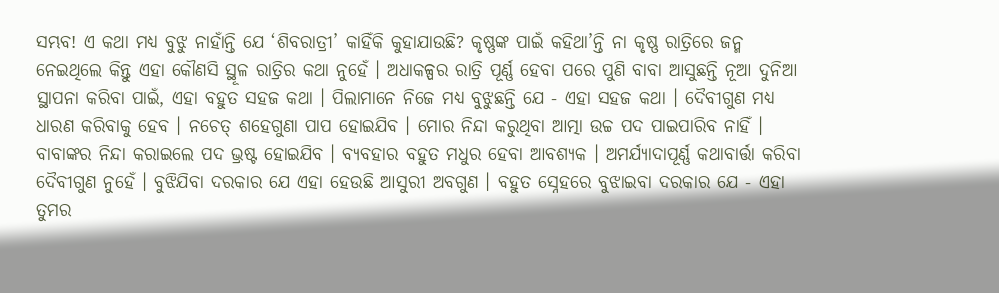ସମ୍ଭବ! ଏ କଥା ମଧ୍ୟ ବୁଝୁ ନାହାଁନ୍ତି ଯେ ‘ଶିବରାତ୍ରୀ’ କାହିଁକି କୁହାଯାଉଛି? କୃଷ୍ଣଙ୍କ ପାଇଁ କହିଥା’ନ୍ତି ନା କୃଷ୍ଣ ରାତ୍ରିରେ ଜନ୍ମ ନେଇଥିଲେ କିନ୍ତୁ ଏହା କୌଣସି ସ୍ଥୂଳ ରାତ୍ରିର କଥା ନୁହେଁ । ଅଧାକଳ୍ପର ରାତ୍ରି ପୂର୍ଣ୍ଣ ହେବା ପରେ ପୁଣି ବାବା ଆସୁଛନ୍ତି ନୂଆ ଦୁନିଆ ସ୍ଥାପନା କରିବା ପାଇଁ, ଏହା ବହୁତ ସହଜ କଥା । ପିଲାମାନେ ନିଜେ ମଧ୍ୟ ବୁଝୁଛନ୍ତି ଯେ - ଏହା ସହଜ କଥା । ଦୈବୀଗୁଣ ମଧ୍ୟ ଧାରଣ କରିବାକୁ ହେବ । ନଚେତ୍ ଶହେଗୁଣା ପାପ ହୋଇଯିବ । ମୋର ନିନ୍ଦା କରୁଥିବା ଆତ୍ମା ଉଚ୍ଚ ପଦ ପାଇପାରିବ ନାହିଁ । ବାବାଙ୍କର ନିନ୍ଦା କରାଇଲେ ପଦ ଭ୍ରଷ୍ଟ ହୋଇଯିବ । ବ୍ୟବହାର ବହୁତ ମଧୁର ହେବା ଆବଶ୍ୟକ । ଅମର୍ଯ୍ୟାଦାପୂର୍ଣ୍ଣ କଥାବାର୍ତ୍ତା କରିବା ଦୈବୀଗୁଣ ନୁହେଁ । ବୁଝିଯିବା ଦରକାର ଯେ ଏହା ହେଉଛି ଆସୁରୀ ଅବଗୁଣ । ବହୁତ ସ୍ନେହରେ ବୁଝାଇବା ଦରକାର ଯେ - ଏହା ତୁମର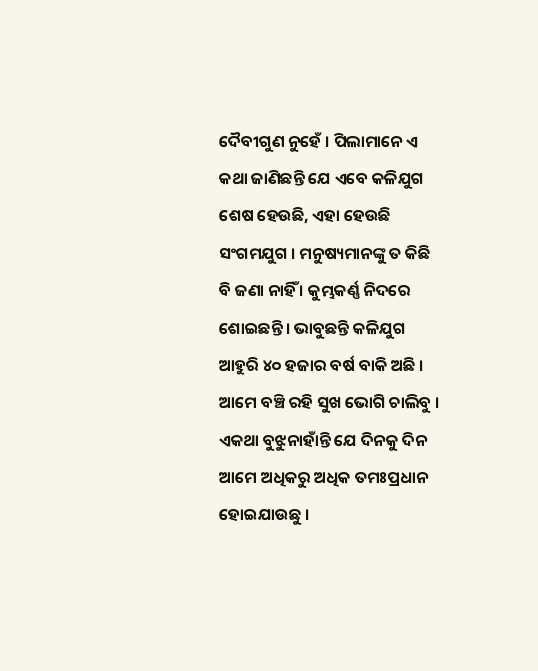ଦୈବୀଗୁଣ ନୁହେଁ । ପିଲାମାନେ ଏ କଥା ଜାଣିଛନ୍ତି ଯେ ଏବେ କଳିଯୁଗ ଶେଷ ହେଉଛି, ଏହା ହେଉଛି ସଂଗମଯୁଗ । ମନୁଷ୍ୟମାନଙ୍କୁ ତ କିଛି ବି ଜଣା ନାହିଁ । କୁମ୍ଭକର୍ଣ୍ଣ ନିଦରେ ଶୋଇଛନ୍ତି । ଭାବୁଛନ୍ତି କଳିଯୁଗ ଆହୁରି ୪୦ ହଜାର ବର୍ଷ ବାକି ଅଛି । ଆମେ ବଞ୍ଚି ରହି ସୁଖ ଭୋଗି ଚାଲିବୁ । ଏକଥା ବୁଝୁନାହାଁନ୍ତି ଯେ ଦିନକୁ ଦିନ ଆମେ ଅଧିକରୁ ଅଧିକ ତମଃପ୍ରଧାନ ହୋଇଯାଉଛୁ ।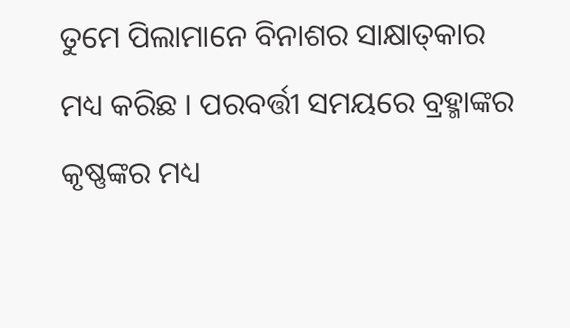ତୁମେ ପିଲାମାନେ ବିନାଶର ସାକ୍ଷାତ୍‌କାର ମଧ୍ୟ କରିଛ । ପରବର୍ତ୍ତୀ ସମୟରେ ବ୍ରହ୍ମାଙ୍କର କୃଷ୍ଣଙ୍କର ମଧ୍ୟ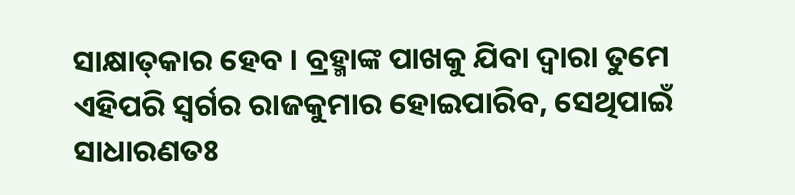ସାକ୍ଷାତ୍‌କାର ହେବ । ବ୍ରହ୍ମାଙ୍କ ପାଖକୁ ଯିବା ଦ୍ୱାରା ତୁମେ ଏହିପରି ସ୍ୱର୍ଗର ରାଜକୁମାର ହୋଇପାରିବ, ସେଥିପାଇଁ ସାଧାରଣତଃ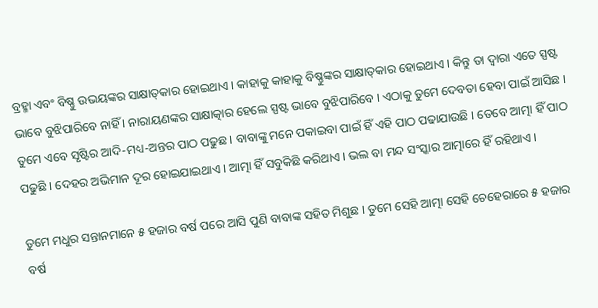ବ୍ରହ୍ମା ଏବଂ ବିଷ୍ଣୁ ଉଭୟଙ୍କର ସାକ୍ଷାତ୍‌କାର ହୋଇଥାଏ । କାହାକୁ କାହାକୁ ବିଷ୍ଣୁଙ୍କର ସାକ୍ଷାତ୍‌କାର ହୋଇଥାଏ । କିନ୍ତୁ ତା ଦ୍ୱାରା ଏତେ ସ୍ପଷ୍ଟ ଭାବେ ବୁଝିପାରିବେ ନାହିଁ । ନାରାୟଣଙ୍କର ସାକ୍ଷାତ୍କାର ହେଲେ ସ୍ପଷ୍ଟ ଭାବେ ବୁଝିପାରିବେ । ଏଠାକୁ ତୁମେ ଦେବତା ହେବା ପାଇଁ ଆସିଛ । ତୁମେ ଏବେ ସୃଷ୍ଟିର ଆଦି-ମଧ୍ୟ-ଅନ୍ତର ପାଠ ପଢୁଛ । ବାବାଙ୍କୁ ମନେ ପକାଇବା ପାଇଁ ହିଁ ଏହି ପାଠ ପଢାଯାଉଛି । ତେବେ ଆତ୍ମା ହିଁ ପାଠ ପଢୁଛି । ଦେହର ଅଭିମାନ ଦୂର ହୋଇଯାଇଥାଏ । ଆତ୍ମା ହିଁ ସବୁକିଛି କରିଥାଏ । ଭଲ ବା ମନ୍ଦ ସଂସ୍କାର ଆତ୍ମାରେ ହିଁ ରହିଥାଏ ।

ତୁମେ ମଧୁର ସନ୍ତାନମାନେ ୫ ହଜାର ବର୍ଷ ପରେ ଆସି ପୁଣି ବାବାଙ୍କ ସହିତ ମିଶୁଛ । ତୁମେ ସେହି ଆତ୍ମା ସେହି ଚେହେରାରେ ୫ ହଜାର ବର୍ଷ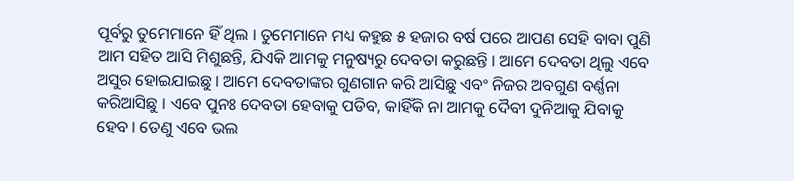ପୂର୍ବରୁ ତୁମେମାନେ ହିଁ ଥିଲ । ତୁମେମାନେ ମଧ୍ୟ କହୁଛ ୫ ହଜାର ବର୍ଷ ପରେ ଆପଣ ସେହି ବାବା ପୁଣି ଆମ ସହିତ ଆସି ମିଶୁଛନ୍ତି, ଯିଏକି ଆମକୁ ମନୁଷ୍ୟରୁ ଦେବତା କରୁଛନ୍ତି । ଆମେ ଦେବତା ଥିଲୁ ଏବେ ଅସୁର ହୋଇଯାଇଛୁ । ଆମେ ଦେବତାଙ୍କର ଗୁଣଗାନ କରି ଆସିଛୁ ଏବଂ ନିଜର ଅବଗୁଣ ବର୍ଣ୍ଣନା କରିଆସିଛୁ । ଏବେ ପୁନଃ ଦେବତା ହେବାକୁ ପଡିବ, କାହିଁକି ନା ଆମକୁ ଦୈବୀ ଦୁନିଆକୁ ଯିବାକୁ ହେବ । ତେଣୁ ଏବେ ଭଲ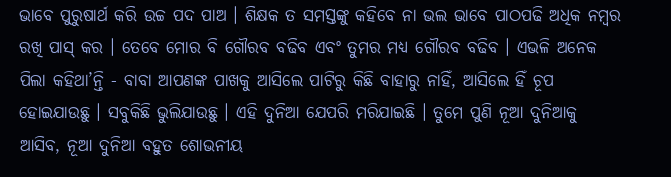ଭାବେ ପୁରୁଷାର୍ଥ କରି ଉଚ୍ଚ ପଦ ପାଅ । ଶିକ୍ଷକ ତ ସମସ୍ତଙ୍କୁ କହିବେ ନା ଭଲ ଭାବେ ପାଠପଢି ଅଧିକ ନମ୍ବର ରଖି ପାସ୍ କର । ତେବେ ମୋର ବି ଗୌରବ ବଢିବ ଏବଂ ତୁମର ମଧ୍ୟ ଗୌରବ ବଢିବ । ଏଭଳି ଅନେକ ପିଲା କହିଥା’ନ୍ତି - ବାବା ଆପଣଙ୍କ ପାଖକୁ ଆସିଲେ ପାଟିରୁ କିଛି ବାହାରୁ ନାହିଁ, ଆସିଲେ ହିଁ ଚୂପ ହୋଇଯାଉଛୁ । ସବୁକିଛି ଭୁଲିଯାଉଛୁ । ଏହି ଦୁନିଆ ଯେପରି ମରିଯାଇଛି । ତୁମେ ପୁଣି ନୂଆ ଦୁନିଆକୁ ଆସିବ, ନୂଆ ଦୁନିଆ ବହୁତ ଶୋଭନୀୟ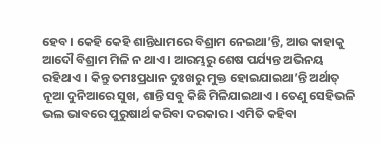ହେବ । କେହି କେହି ଶାନ୍ତିଧାମରେ ବିଶ୍ରାମ ନେଇଥା’ନ୍ତି, ଆଉ କାହାକୁ ଆଦୌ ବିଶ୍ରାମ ମିଳି ନ ଥାଏ । ଆରମ୍ଭରୁ ଶେଷ ପର୍ଯ୍ୟନ୍ତ ଅଭିନୟ ରହିଥାଏ । କିନ୍ତୁ ତମଃପ୍ରଧାନ ଦୁଃଖରୁ ମୁକ୍ତ ହୋଇଯାଇଥା’ନ୍ତି ଅର୍ଥାତ୍ ନୂଆ ଦୁନିଆରେ ସୁଖ, ଶାନ୍ତି ସବୁ କିଛି ମିଳିଯାଇଥାଏ । ତେଣୁ ସେହିଭଳି ଭଲ ଭାବରେ ପୁରୁଷାର୍ଥ କରିବା ଦରକାର । ଏମିତି କହିବା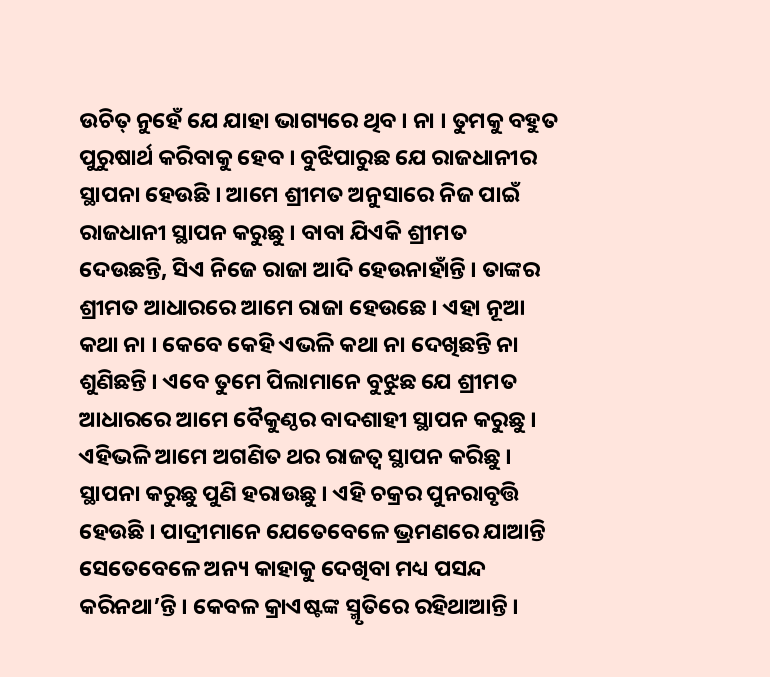ଉଚିତ୍ ନୁହେଁ ଯେ ଯାହା ଭାଗ୍ୟରେ ଥିବ । ନା । ତୁମକୁ ବହୁତ ପୁରୁଷାର୍ଥ କରିବାକୁ ହେବ । ବୁଝିପାରୁଛ ଯେ ରାଜଧାନୀର ସ୍ଥାପନା ହେଉଛି । ଆମେ ଶ୍ରୀମତ ଅନୁସାରେ ନିଜ ପାଇଁ ରାଜଧାନୀ ସ୍ଥାପନ କରୁଛୁ । ବାବା ଯିଏକି ଶ୍ରୀମତ ଦେଉଛନ୍ତି, ସିଏ ନିଜେ ରାଜା ଆଦି ହେଉନାହାଁନ୍ତି । ତାଙ୍କର ଶ୍ରୀମତ ଆଧାରରେ ଆମେ ରାଜା ହେଉଛେ । ଏହା ନୂଆ କଥା ନା । କେବେ କେହି ଏଭଳି କଥା ନା ଦେଖିଛନ୍ତି ନା ଶୁଣିଛନ୍ତି । ଏବେ ତୁମେ ପିଲାମାନେ ବୁଝୁଛ ଯେ ଶ୍ରୀମତ ଆଧାରରେ ଆମେ ବୈକୁଣ୍ଠର ବାଦଶାହୀ ସ୍ଥାପନ କରୁଛୁ । ଏହିଭଳି ଆମେ ଅଗଣିତ ଥର ରାଜତ୍ୱ ସ୍ଥାପନ କରିଛୁ । ସ୍ଥାପନା କରୁଛୁ ପୁଣି ହରାଉଛୁ । ଏହି ଚକ୍ରର ପୁନରାବୃତ୍ତି ହେଉଛି । ପାଦ୍ରୀମାନେ ଯେତେବେଳେ ଭ୍ରମଣରେ ଯାଆନ୍ତି ସେତେବେଳେ ଅନ୍ୟ କାହାକୁ ଦେଖିବା ମଧ୍ୟ ପସନ୍ଦ କରିନଥା’ନ୍ତି । କେବଳ କ୍ରାଏଷ୍ଟଙ୍କ ସ୍ମୃତିରେ ରହିଥାଆନ୍ତି ।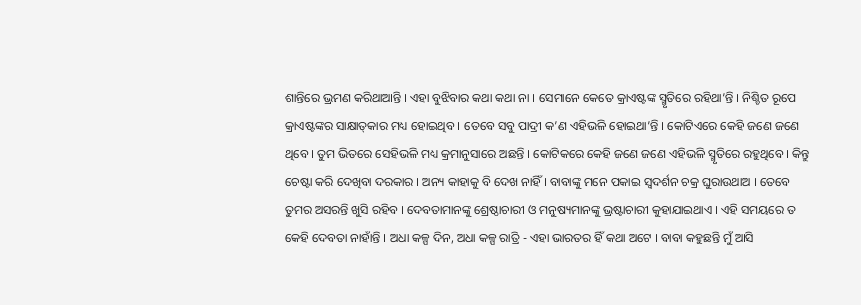ଶାନ୍ତିରେ ଭ୍ରମଣ କରିଥାଆନ୍ତି । ଏହା ବୁଝିବାର କଥା କଥା ନା । ସେମାନେ କେତେ କ୍ରାଏଷ୍ଟଙ୍କ ସ୍ମୃତିରେ ରହିଥା’ନ୍ତି । ନିଶ୍ଚିତ ରୂପେ କ୍ରାଏଷ୍ଟଙ୍କର ସାକ୍ଷାତ୍‌କାର ମଧ୍ୟ ହୋଇଥିବ । ତେବେ ସବୁ ପାଦ୍ରୀ କ’ଣ ଏହିଭଳି ହୋଇଥା’ନ୍ତି । କୋଟିଏରେ କେହି ଜଣେ ଜଣେ ଥିବେ । ତୁମ ଭିତରେ ସେହିଭଳି ମଧ୍ୟ କ୍ରମାନୁସାରେ ଅଛନ୍ତି । କୋଟିକରେ କେହି ଜଣେ ଜଣେ ଏହିଭଳି ସ୍ମୃତିରେ ରହୁଥିବେ । କିନ୍ତୁ ଚେଷ୍ଟା କରି ଦେଖିବା ଦରକାର । ଅନ୍ୟ କାହାକୁ ବି ଦେଖ ନାହିଁ । ବାବାଙ୍କୁ ମନେ ପକାଇ ସ୍ୱଦର୍ଶନ ଚକ୍ର ଘୁରାଉଥାଅ । ତେବେ ତୁମର ଅସରନ୍ତି ଖୁସି ରହିବ । ଦେବତାମାନଙ୍କୁ ଶ୍ରେଷ୍ଠାଚାରୀ ଓ ମନୁଷ୍ୟମାନଙ୍କୁ ଭ୍ରଷ୍ଟାଚାରୀ କୁହାଯାଇଥାଏ । ଏହି ସମୟରେ ତ କେହି ଦେବତା ନାହାଁନ୍ତି । ଅଧା କଳ୍ପ ଦିନ, ଅଧା କଳ୍ପ ରାତ୍ରି - ଏହା ଭାରତର ହିଁ କଥା ଅଟେ । ବାବା କହୁଛନ୍ତି ମୁଁ ଆସି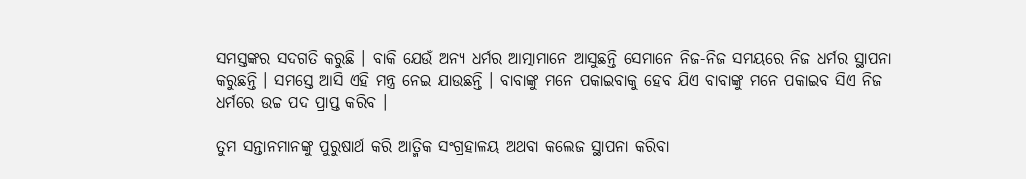ସମସ୍ତଙ୍କର ସଦଗତି କରୁଛି । ବାକି ଯେଉଁ ଅନ୍ୟ ଧର୍ମର ଆତ୍ମାମାନେ ଆସୁଛନ୍ତି ସେମାନେ ନିଜ-ନିଜ ସମୟରେ ନିଜ ଧର୍ମର ସ୍ଥାପନା କରୁଛନ୍ତି । ସମସ୍ତେ ଆସି ଏହି ମନ୍ତ୍ର ନେଇ ଯାଉଛନ୍ତି । ବାବାଙ୍କୁ ମନେ ପକାଇବାକୁ ହେବ ଯିଏ ବାବାଙ୍କୁ ମନେ ପକାଇବ ସିଏ ନିଜ ଧର୍ମରେ ଉଚ୍ଚ ପଦ ପ୍ରାପ୍ତ କରିବ ।

ତୁମ ସନ୍ତାନମାନଙ୍କୁ ପୁରୁଷାର୍ଥ କରି ଆତ୍ମିକ ସଂଗ୍ରହାଳୟ ଅଥବା କଲେଜ ସ୍ଥାପନା କରିବା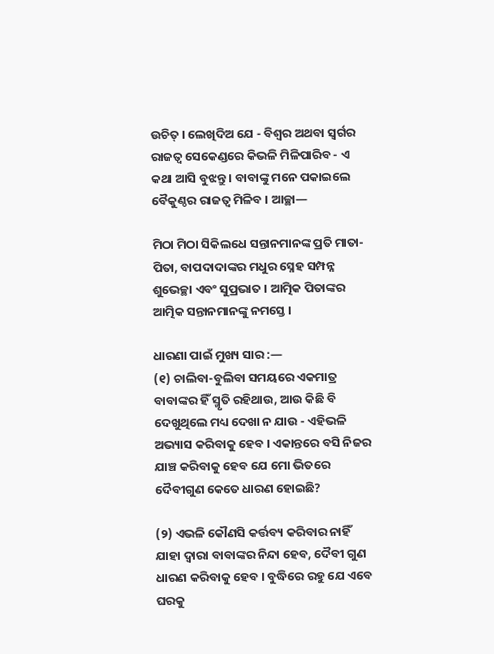ଉଚିତ୍ । ଲେଖିଦିଅ ଯେ - ବିଶ୍ୱର ଅଥବା ସ୍ୱର୍ଗର ରାଜତ୍ୱ ସେକେଣ୍ଡରେ କିଭଳି ମିଳିପାରିବ - ଏ କଥା ଆସି ବୁଝନ୍ତୁ । ବାବାଙ୍କୁ ମନେ ପକାଇଲେ ବୈକୁଣ୍ଠର ରାଜତ୍ୱ ମିଳିବ । ଆଚ୍ଛା—

ମିଠା ମିଠା ସିକିଲଧେ ସନ୍ତାନମାନଙ୍କ ପ୍ରତି ମାତା-ପିତା, ବାପଦାଦାଙ୍କର ମଧୁର ସ୍ନେହ ସମ୍ପନ୍ନ ଶୁଭେଚ୍ଛା ଏବଂ ସୁପ୍ରଭାତ । ଆତ୍ମିକ ପିତାଙ୍କର ଆତ୍ମିକ ସନ୍ତାନମାନଙ୍କୁ ନମସ୍ତେ ।

ଧାରଣା ପାଇଁ ମୁଖ୍ୟ ସାର :—
(୧) ଚାଲିବା-ବୁଲିବା ସମୟରେ ଏକମାତ୍ର ବାବାଙ୍କର ହିଁ ସ୍ମୃତି ରହିଥାଉ, ଆଉ କିଛି ବି ଦେଖୁଥିଲେ ମଧ୍ୟ ଦେଖା ନ ଯାଉ - ଏହିଭଳି ଅଭ୍ୟାସ କରିବାକୁ ହେବ । ଏକାନ୍ତରେ ବସି ନିଜର ଯାଞ୍ଚ କରିବାକୁ ହେବ ଯେ ମୋ ଭିତରେ ଦୈବୀଗୁଣ କେତେ ଧାରଣ ହୋଇଛି?

(୨) ଏଭଳି କୌଣସି କର୍ତ୍ତବ୍ୟ କରିବାର ନାହିଁ ଯାହା ଦ୍ୱାରା ବାବାଙ୍କର ନିନ୍ଦା ହେବ, ଦୈବୀ ଗୁଣ ଧାରଣ କରିବାକୁ ହେବ । ବୁଦ୍ଧିରେ ରହୁ ଯେ ଏବେ ଘରକୁ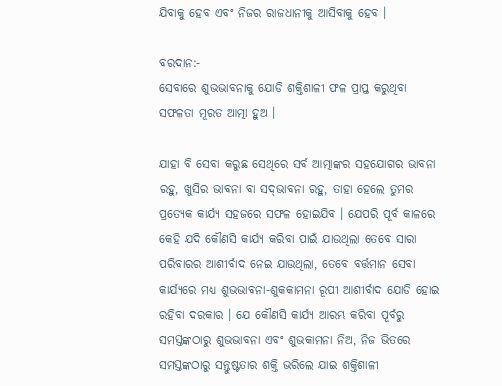ଯିବାକୁ ହେବ ଏବଂ ନିଜର ରାଜଧାନୀକୁ ଆସିବାକୁ ହେବ ।

ବରଦାନ:-
ସେବାରେ ଶୁଭଭାବନାକୁ ଯୋଡି ଶକ୍ତିଶାଳୀ ଫଳ ପ୍ରାପ୍ତ କରୁଥିବା ସଫଳତା ମୂରତ ଆତ୍ମା ହୁଅ ।

ଯାହା ବି ସେବା କରୁଛ ସେଥିରେ ସର୍ବ ଆତ୍ମାଙ୍କର ସହଯୋଗର ଭାବନା ରହୁ, ଖୁସିର ଭାବନା ବା ସଦ୍‌ଭାବନା ରହୁ, ତାହା ହେଲେ ତୁମର ପ୍ରତ୍ୟେକ କାର୍ଯ୍ୟ ସହଜରେ ସଫଳ ହୋଇଯିବ । ଯେପରି ପୂର୍ବ କାଳରେ କେହି ଯଦି କୌଣସି କାର୍ଯ୍ୟ କରିବା ପାଇଁ ଯାଉଥିଲା ତେବେ ସାରା ପରିବାରର ଆଶୀର୍ବାଦ ନେଇ ଯାଉଥିଲା, ତେବେ ବର୍ତ୍ତମାନ ସେବା କାର୍ଯ୍ୟରେ ମଧ୍ୟ ଶୁଭଭାବନା-ଶୁକକାମନା ରୂପୀ ଆଶୀର୍ବାଦ ଯୋଡି ହୋଇ ରହିବା ଦରକାର । ଯେ କୌଣସି କାର୍ଯ୍ୟ ଆରମ୍ଭ କରିବା ପୂର୍ବରୁ ସମସ୍ତଙ୍କଠାରୁ ଶୁଭଭାବନା ଏବଂ ଶୁଭକାମନା ନିଅ, ନିଜ ଭିତରେ ସମସ୍ତଙ୍କଠାରୁ ସନ୍ତୁଷ୍ଟତାର ଶକ୍ତି ଭରିଲେ ଯାଇ ଶକ୍ତିଶାଳୀ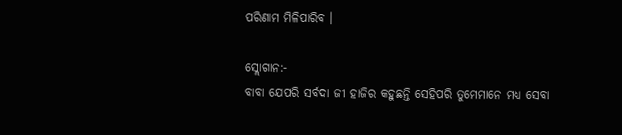ପରିଣାମ ମିଳିପାରିବ ।

ସ୍ଲୋଗାନ:-
ବାବା ଯେପରି ସର୍ବଦା ଜୀ ହାଜିର କହୁଛନ୍ତି ସେହିପରି ତୁମେମାନେ ମଧ୍ୟ ସେବା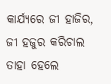କାର୍ଯ୍ୟରେ ଜୀ ହାଜିର, ଜୀ ହଜୁର କରିଚାଲ ତାହା ହେଲେ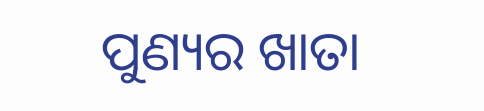ପୁଣ୍ୟର ଖାତା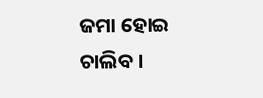ଜମା ହୋଇ ଚାଲିବ ।